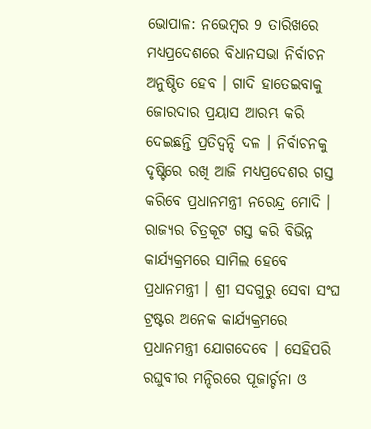ଭୋପାଳ: ନଭେମ୍ବର 9 ତାରିଖରେ ମଧ୍ୟପ୍ରଦେଶରେ ବିଧାନସଭା ନିର୍ବାଚନ ଅନୁଷ୍ଠିତ ହେବ । ଗାଦି ହାତେଇବାକୁ ଜୋରଦାର ପ୍ରୟାସ ଆରମ୍ଭ କରି ଦେଇଛନ୍ତି ପ୍ରତିଦ୍ବନ୍ଦି ଦଳ । ନିର୍ବାଚନକୁ ଦୃଷ୍ଟିରେ ରଖି ଆଜି ମଧ୍ୟପ୍ରଦେଶର ଗସ୍ତ କରିବେ ପ୍ରଧାନମନ୍ତ୍ରୀ ନରେନ୍ଦ୍ର ମୋଦି । ରାଜ୍ୟର ଚିତ୍ରକୂଟ ଗସ୍ତ କରି ବିଭିନ୍ନ କାର୍ଯ୍ୟକ୍ରମରେ ସାମିଲ ହେବେ ପ୍ରଧାନମନ୍ତ୍ରୀ । ଶ୍ରୀ ସଦଗୁରୁ ସେବା ସଂଘ ଟ୍ରଷ୍ଟର ଅନେକ କାର୍ଯ୍ୟକ୍ରମରେ ପ୍ରଧାନମନ୍ତ୍ରୀ ଯୋଗଦେବେ । ସେହିପରି ରଘୁବୀର ମନ୍ଦିରରେ ପୂଜାର୍ଚ୍ଚନା ଓ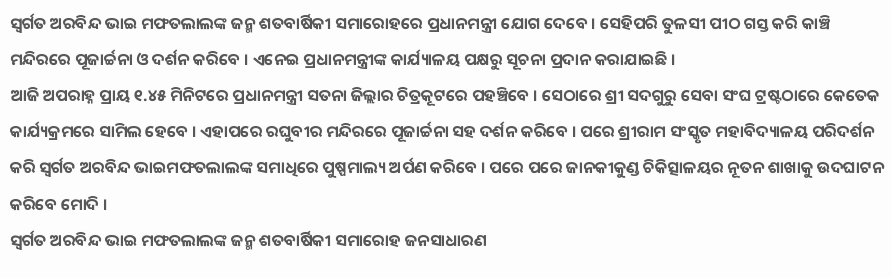ସ୍ୱର୍ଗତ ଅରବିନ୍ଦ ଭାଇ ମଫତଲାଲଙ୍କ ଜନ୍ମ ଶତବାର୍ଷିକୀ ସମାରୋହରେ ପ୍ରଧାନମନ୍ତ୍ରୀ ଯୋଗ ଦେବେ । ସେହିପରି ତୁଳସୀ ପୀଠ ଗସ୍ତ କରି କାଞ୍ଚି ମନ୍ଦିରରେ ପୂଜାର୍ଚ୍ଚନା ଓ ଦର୍ଶନ କରିବେ । ଏନେଇ ପ୍ରଧାନମନ୍ତ୍ରୀଙ୍କ କାର୍ଯ୍ୟାଳୟ ପକ୍ଷରୁ ସୂଚନା ପ୍ରଦାନ କରାଯାଇଛି ।
ଆଜି ଅପରାହ୍ନ ପ୍ରାୟ ୧.୪୫ ମିନିଟରେ ପ୍ରଧାନମନ୍ତ୍ରୀ ସତନା ଜିଲ୍ଲାର ଚିତ୍ରକୂଟରେ ପହଞ୍ଚିବେ । ସେଠାରେ ଶ୍ରୀ ସଦଗୁରୁ ସେବା ସଂଘ ଟ୍ରଷ୍ଟଠାରେ କେତେକ କାର୍ଯ୍ୟକ୍ରମରେ ସାମିଲ ହେବେ । ଏହାପରେ ରଘୁବୀର ମନ୍ଦିରରେ ପୂଜାର୍ଚ୍ଚନା ସହ ଦର୍ଶନ କରିବେ । ପରେ ଶ୍ରୀରାମ ସଂସ୍କୃତ ମହାବିଦ୍ୟାଳୟ ପରିଦର୍ଶନ କରି ସ୍ବର୍ଗତ ଅରବିନ୍ଦ ଭାଇମଫତଲାଲଙ୍କ ସମାଧିରେ ପୁଷ୍ପମାଲ୍ୟ ଅର୍ପଣ କରିବେ । ପରେ ପରେ ଜାନକୀକୁଣ୍ଡ ଚିକିତ୍ସାଳୟର ନୂତନ ଶାଖାକୁ ଉଦଘାଟନ କରିବେ ମୋଦି ।
ସ୍ୱର୍ଗତ ଅରବିନ୍ଦ ଭାଇ ମଫତଲାଲଙ୍କ ଜନ୍ମ ଶତବାର୍ଷିକୀ ସମାରୋହ ଜନସାଧାରଣ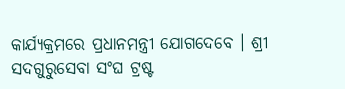କାର୍ଯ୍ୟକ୍ରମରେ ପ୍ରଧାନମନ୍ତ୍ରୀ ଯୋଗଦେବେ । ଶ୍ରୀ ସଦଗୁରୁସେବା ସଂଘ ଟ୍ରଷ୍ଟ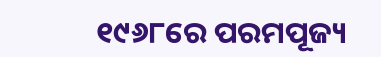୧୯୬୮ରେ ପରମପୂଜ୍ୟ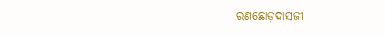ରଣଛୋଡ଼ଦାସଜୀ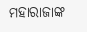ମହାରାଜାଙ୍କ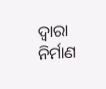ଦ୍ୱାରା ନିର୍ମାଣ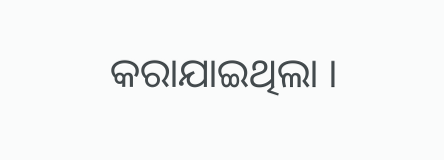କରାଯାଇଥିଲା ।